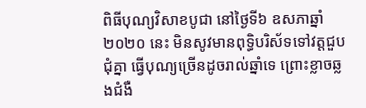ពិធីបុណ្យវិសាខបូជា នៅថ្ងៃទី៦ ឧសភាឆ្នាំ២០២០ នេះ មិនសូវមានពុទ្ធិបរិស័ទទៅវត្តជួបជុំគ្នា ធ្វើបុណ្យច្រើនដូចរាល់ឆ្នាំទេ ព្រោះខ្លាចឆ្លងជំងឺ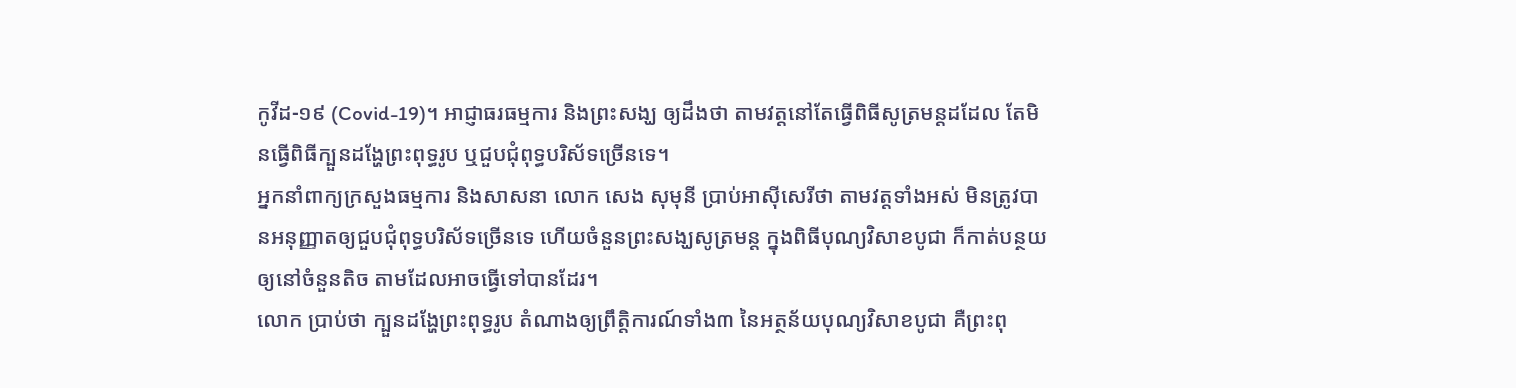កូវីដ-១៩ (Covid-19)។ អាជ្ញាធរធម្មការ និងព្រះសង្ឃ ឲ្យដឹងថា តាមវត្តនៅតែធ្វើពិធីសូត្រមន្តដដែល តែមិនធ្វើពិធីក្បួនដង្ហែព្រះពុទ្ធរូប ឬជួបជុំពុទ្ធបរិស័ទច្រើនទេ។
អ្នកនាំពាក្យក្រសួងធម្មការ និងសាសនា លោក សេង សុមុនី ប្រាប់អាស៊ីសេរីថា តាមវត្តទាំងអស់ មិនត្រូវបានអនុញ្ញាតឲ្យជួបជុំពុទ្ធបរិស័ទច្រើនទេ ហើយចំនួនព្រះសង្ឃសូត្រមន្ត ក្នុងពិធីបុណ្យវិសាខបូជា ក៏កាត់បន្ថយឲ្យនៅចំនួនតិច តាមដែលអាចធ្វើទៅបានដែរ។
លោក ប្រាប់ថា ក្បួនដង្ហែព្រះពុទ្ធរូប តំណាងឲ្យព្រឹត្តិការណ៍ទាំង៣ នៃអត្ថន័យបុណ្យវិសាខបូជា គឺព្រះពុ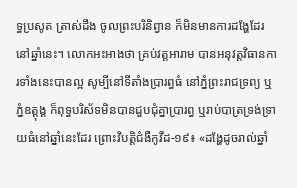ទ្ធប្រសូត ត្រាស់ដឹង ចូលព្រះបរិនិព្វាន ក៏មិនមានការដង្ហែដែរនៅឆ្នាំនេះ។ លោកអះអាងថា គ្រប់វត្តអារាម បានអនុវត្តវិធានការទាំងនេះបានល្អ សូម្បីនៅទីតាំងប្រារព្ធធំ នៅភ្នំព្រះរាជទ្រព្យ ឬភ្នំឧត្ដុង្គ ក៏ពុទ្ធបរិស័ទមិនបានជួបជុំគ្នាប្រារព្ធ ឬរាប់បាត្រទ្រង់ទ្រាយធំនៅឆ្នាំនេះដែរ ព្រោះវិបត្តិជំងឺកូវីដ-១៩៖ «ដង្ហែដូចរាល់ឆ្នាំ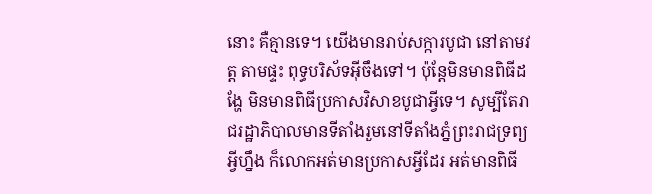នោះ គឺគ្មានទេ។ យើងមានរាប់សក្ការបូជា នៅតាមវត្ត តាមផ្ទះ ពុទ្ធបរិស័ទអ៊ីចឹងទៅ។ ប៉ុន្តែមិនមានពិធីដង្ហែ មិនមានពិធីប្រកាសវិសាខបូជាអ្វីទេ។ សូម្បីតែរាជរដ្ឋាភិបាលមានទីតាំងរួមនៅទីតាំងភ្នំព្រះរាជទ្រព្យអ្វីហ្នឹង ក៏លោកអត់មានប្រកាសអ្វីដែរ អត់មានពិធី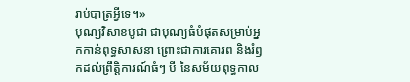រាប់បាត្រអ្វីទេ។»
បុណ្យវិសាខបូជា ជាបុណ្យធំបំផុតសម្រាប់អ្នកកាន់ពុទ្ធសាសនា ព្រោះជាការគោរព និងរំឭកដល់ព្រឹត្តិការណ៍ធំៗ បី នៃសម័យពុទ្ធកាល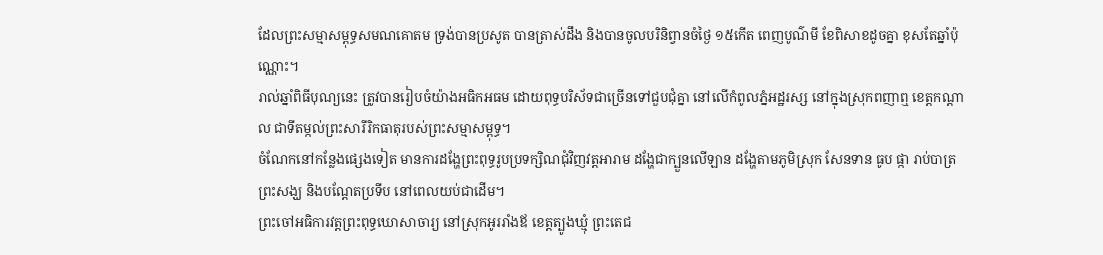ដែលព្រះសម្មាសម្ពុទ្ធសមណគោតម ទ្រង់បានប្រសូត បានត្រាស់ដឹង និងបានចូលបរិនិព្វានចំថ្ងៃ ១៥កើត ពេញបូណ៌មី ខែពិសាខដូចគ្នា ខុសតែឆ្នាំប៉ុណ្ណោះ។
រាល់ឆ្នាំពិធីបុណ្យនេះ ត្រូវបានរៀបចំយ៉ាងអធិកអធម ដោយពុទ្ធបរិស័ទជាច្រើនទៅជួបជុំគ្នា នៅលើកំពូលភ្នំអដ្ឋរស្ស នៅក្នុងស្រុកពញាឮ ខេត្តកណ្ដាល ជាទីតម្កល់ព្រះសារីរិកធាតុរបស់ព្រះសម្មាសម្ពុទ្ធ។
ចំណែកនៅកន្លែងផ្សេងទៀត មានការដង្ហែព្រះពុទ្ធរូបប្រទក្សិណជុំវិញវត្តអារាម ដង្ហែជាក្បួនលើឡាន ដង្ហែតាមភូមិស្រុក សែនទាន ធូប ផ្កា រាប់បាត្រព្រះសង្ឃ និងបណ្ដែតប្រទីប នៅពេលយប់ជាដើម។
ព្រះចៅអធិការវត្តព្រះពុទ្ធឃោសាចារ្យ នៅស្រុកអូររាំងឪ ខេត្តត្បូងឃ្មុំ ព្រះតេជ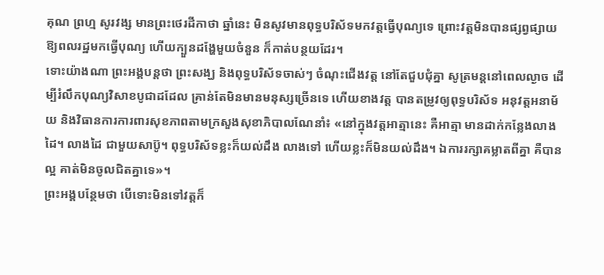គុណ ព្រហ្ម សូរវង្ស មានព្រះថេរដីកាថា ឆ្នាំនេះ មិនសូវមានពុទ្ធបរិស័ទមកវត្តធ្វើបុណ្យទេ ព្រោះវត្តមិនបានផ្សព្វផ្សាយ ឱ្យពលរដ្ឋមកធ្វើបុណ្យ ហើយក្បួនដង្ហែមួយចំនួន ក៏កាត់បន្ថយដែរ។
ទោះយ៉ាងណា ព្រះអង្គបន្តថា ព្រះសង្ឃ និងពុទ្ធបរិស័ទចាស់ៗ ចំណុះជើងវត្ត នៅតែជួបជុំគ្នា សូត្រមន្តនៅពេលល្ងាច ដើម្បីរំលឹកបុណ្យវិសាខបូជាដដែល គ្រាន់តែមិនមានមនុស្សច្រើនទេ ហើយខាងវត្ត បានតម្រូវឲ្យពុទ្ធបរិស័ទ អនុវត្តអនាម័យ និងវិធានការការពារសុខភាពតាមក្រសួងសុខាភិបាលណែនាំ៖ «នៅក្នុងវត្តអាត្មានេះ គឺអាត្មា មានដាក់កន្លែងលាងដៃ។ លាងដៃ ជាមួយសាប៊ូ។ ពុទ្ធបរិស័ទខ្លះក៏យល់ដឹង លាងទៅ ហើយខ្លះក៏មិនយល់ដឹង។ ឯការរក្សាគម្លាតពីគ្នា គឺបានល្អ គាត់មិនចូលជិតគ្នាទេ»។
ព្រះអង្គបន្ថែមថា បើទោះមិនទៅវត្តក៏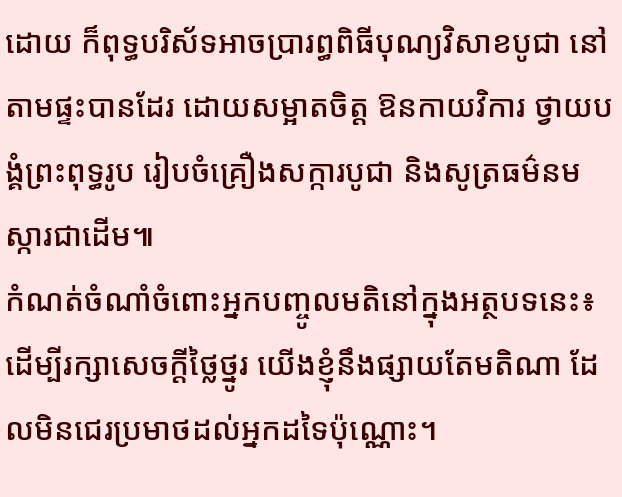ដោយ ក៏ពុទ្ធបរិស័ទអាចប្រារព្ធពិធីបុណ្យវិសាខបូជា នៅតាមផ្ទះបានដែរ ដោយសម្អាតចិត្ត ឱនកាយវិការ ថ្វាយបង្គំព្រះពុទ្ធរូប រៀបចំគ្រឿងសក្ការបូជា និងសូត្រធម៌នមស្ការជាដើម៕
កំណត់ចំណាំចំពោះអ្នកបញ្ចូលមតិនៅក្នុងអត្ថបទនេះ៖ ដើម្បីរក្សាសេចក្ដីថ្លៃថ្នូរ យើងខ្ញុំនឹងផ្សាយតែមតិណា ដែលមិនជេរប្រមាថដល់អ្នកដទៃប៉ុណ្ណោះ។